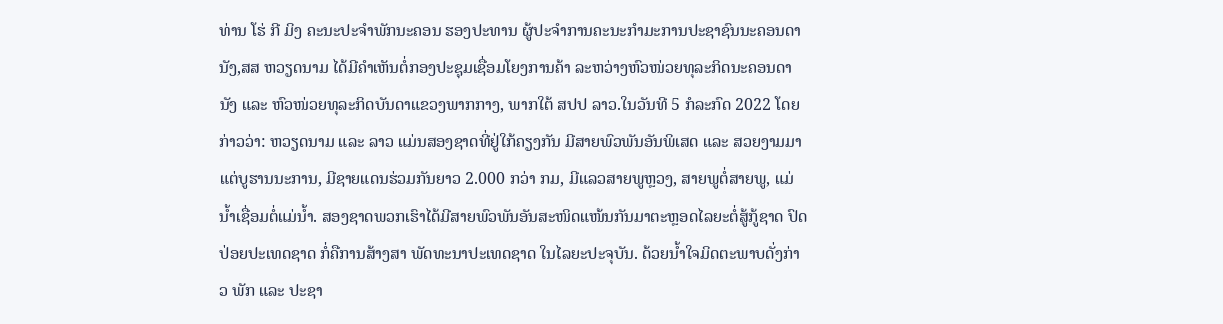ທ່ານ ໂຮ່ ກີ ມິງ ຄະນະປະຈໍາພັກນະຄອນ ຮອງປະທານ ຜູ້ປະຈໍາການຄະນະກໍາມະການປະຊາຊົນນະຄອນດານັງ,ສສ ຫວຽດນາມ ໄດ້ມີຄຳເຫັນຕໍ່ກອງປະຊຸມເຊື່ອມໂຍງການຄ້າ ລະຫວ່າງຫົວໜ່ວຍທຸລະກິດນະຄອນດານັງ ແລະ ຫົວໜ່ວຍທຸລະກິດບັນດາແຂວງພາກກາງ, ພາກໃຕ້ ສປປ ລາວ.ໃນວັນທີ 5 ກໍລະກົດ 2022 ໂດຍກ່າວວ່າ: ຫວຽດນາມ ແລະ ລາວ ແມ່ນສອງຊາດທີ່ຢູ່ໃກ້ຄຽງກັນ ມີສາຍພົວພັນອັນພິເສດ ແລະ ສວຍງາມມາແຕ່ບູຮານນະການ, ມີຊາຍແດນຮ່ວມກັນຍາວ 2.000 ກວ່າ ກມ, ມີແລວສາຍພູຫຼວງ, ສາຍພູຕໍ່ສາຍພູ, ແມ່ນ້ຳເຊື່ອມຕໍ່ແມ່ນ້ຳ. ສອງຊາດພວກເຮົາໄດ້ມີສາຍພົວພັນອັນສະໜິດແໜ້ນກັນມາຕະຫຼອດໄລຍະຕໍ່ສູ້ກູ້ຊາດ ປົດປ່ອຍປະເທດຊາດ ກໍ່ຄືການສ້າງສາ ພັດທະນາປະເທດຊາດ ໃນໄລຍະປະຈຸບັນ. ດ້ວຍນ້ຳໃຈມິດຕະພາບດັ່ງກ່າວ ພັກ ແລະ ປະຊາ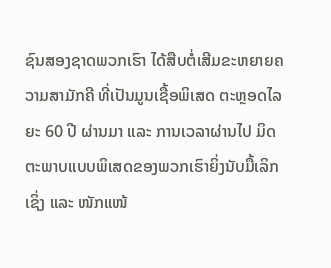ຊົນສອງຊາດພວກເຮົາ ໄດ້ສືບຕໍ່ເສີມຂະຫຍາຍຄວາມສາມັກຄີ ທີ່ເປັນມູນເຊື້ອພິເສດ ຕະຫຼອດໄລຍະ 60 ປີ ຜ່ານມາ ແລະ ການເວລາຜ່ານໄປ ມິດຕະພາບແບບພິເສດຂອງພວກເຮົາຍິ່ງນັບມື້ເລິກເຊິ່ງ ແລະ ໜັກແໜ້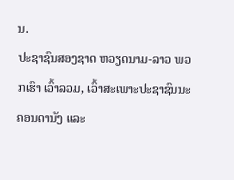ນ.
ປະຊາຊົນສອງຊາດ ຫວຽດນາມ-ລາວ ພວກເຮົາ ເວົ້າລວມ, ເວົ້າສະເພາະປະຊາຊົນນະຄອນດານັງ ແລະ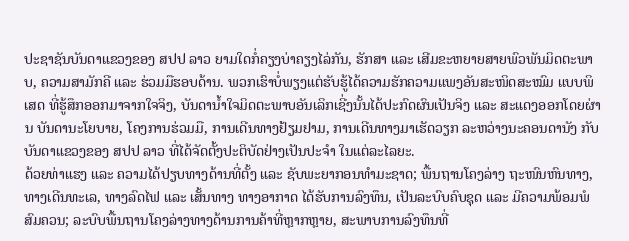ປະຊາຊັນບັນດາແຂວງຂອງ ສປປ ລາວ ຍາມໃດກໍ່ຄຽງບ່າຄຽງໄລ່ກັນ, ຮັກສາ ແລະ ເສີມຂະຫຍາຍສາຍພົວພັນມິດຕະພາບ, ຄວາມສາມັກຄີ ແລະ ຮ່ວມມືຮອບດ້ານ. ພວກເຮົາບໍ່ພຽງແຕ່ຮັບຮູ້ໄດ້ຄວາມຮັກຄວາມແພງອັນສະໜິດສະໝົມ ແບບພິເສດ ທີ່ຮູ້ສຶກອອກມາຈາກໃຈຈິງ, ບັນດານ້ຳໃຈມິດຕະພາບອັນເລິກເຊີ່ງນັ້ນໄດ້ປະກົດຜົນເປັນຈິງ ແລະ ສະແດງອອກໂດຍຜ່ານ ບັນດານະໂຍບາຍ, ໂຄງການຮ່ວມມື, ການເດີນທາງຢ້ຽມຢາມ, ການເດີນທາງມາເຮັດວຽກ ລະຫວ່າງນະຄອນດານັງ ກັບ ບັນດາແຂວງຂອງ ສປປ ລາວ ທີ່ໄດ້ຈັດຕັ້ງປະຕິບັດຢ່າງເປັນປະຈຳ ໃນແຕ່ລະໄລຍະ.
ດ້ວຍທ່າແຮງ ແລະ ຄວາມໄດ້ປຽບທາງດ້ານທີ່ຕັ້ງ ແລະ ຊັບພະຍາກອນທຳມະຊາດ; ພື້ນຖານໂຄງລ່າງ ຖະໜົນຫົນທາງ, ທາງເດີນທະເລ, ທາງລົດໄຟ ແລະ ເສັ້ນທາງ ທາງອາກາດ ໄດ້ຮັບການລົງທຶນ, ເປັນລະບົບຄົບຊຸດ ແລະ ມີຄວາມພ້ອມພໍສົມຄວນ; ລະບົບພື້ນຖານໂຄງລ່າງທາງດ້ານການຄ້າທີ່ຫຼາກຫຼາຍ, ສະພາບການລົງທຶນທີ່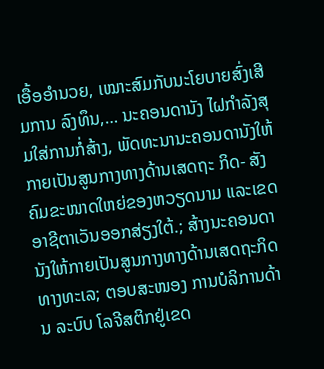ເອື້ອອຳນວຍ, ເໝາະສົມກັບນະໂຍບາຍສົ່ງເສີມການ ລົງທຶນ,… ນະຄອນດານັງ ໄຝກຳລັງສຸມໃສ່ການກໍ່ສ້າງ, ພັດທະນານະຄອນດານັງໃຫ້ກາຍເປັນສູນກາງທາງດ້ານເສດຖະ ກິດ- ສັງຄົມຂະໜາດໃຫຍ່ຂອງຫວຽດນາມ ແລະເຂດອາຊີຕາເວັນອອກສ່ຽງໃຕ້.; ສ້າງນະຄອນດານັງໃຫ້ກາຍເປັນສູນກາງທາງດ້ານເສດຖະກິດທາງທະເລ; ຕອບສະໜອງ ການບໍລິການດ້ານ ລະບົບ ໂລຈີສຕິກຢູ່ເຂດ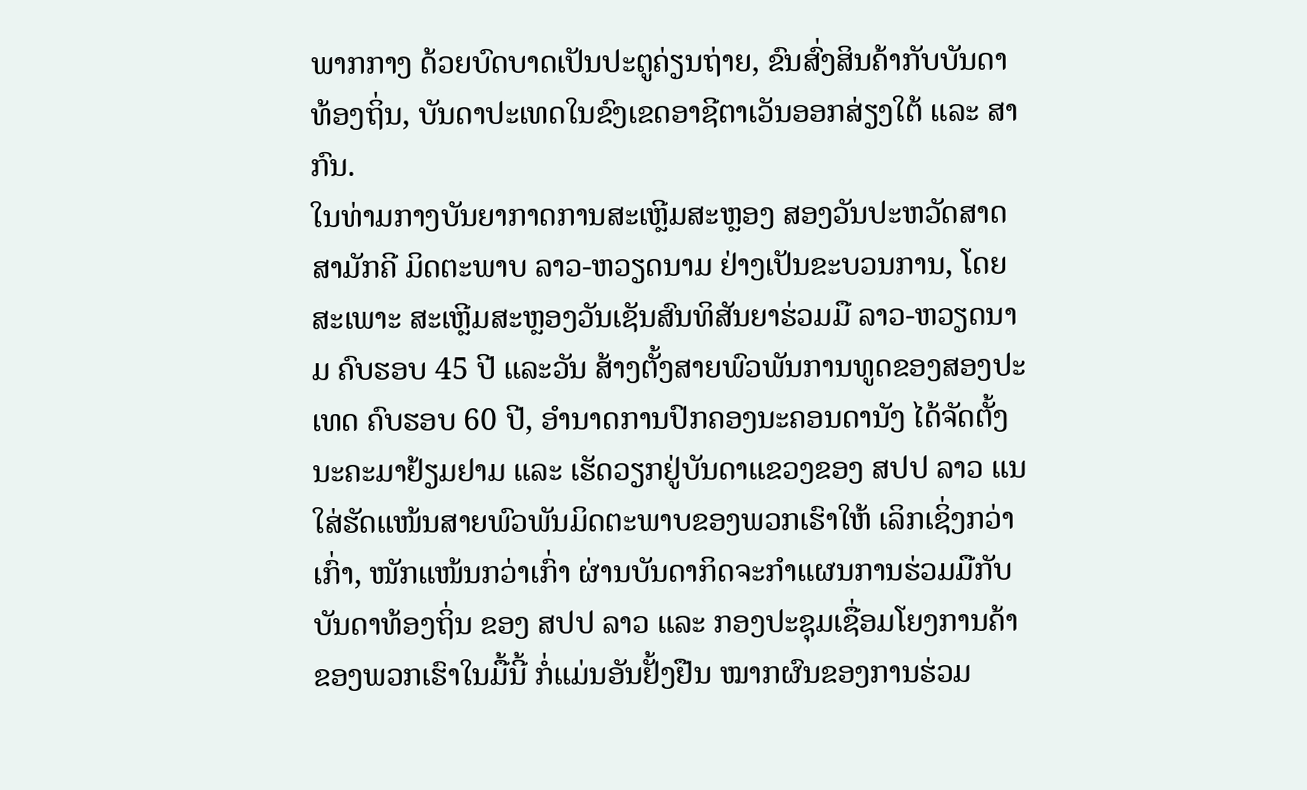ພາກກາງ ດ້ວຍບົດບາດເປັນປະຕູຄ່ຽນຖ່າຍ, ຂົນສົ່ງສິນຄ້າກັບບັນດາທ້ອງຖິ່ນ, ບັນດາປະເທດໃນຂົງເຂດອາຊີຕາເວັນອອກສ່ຽງໃຕ້ ແລະ ສາກົນ.
ໃນທ່າມກາງບັນຍາກາດການສະເຫຼີມສະຫຼອງ ສອງວັນປະຫວັດສາດ ສາມັກຄີ ມິດຕະພາບ ລາວ-ຫວຽດນາມ ຢ່າງເປັນຂະບວນການ, ໂດຍສະເພາະ ສະເຫຼີມສະຫຼອງວັນເຊັນສົນທິສັນຍາຮ່ວມມື ລາວ-ຫວຽດນາມ ຄົບຮອບ 45 ປີ ແລະວັນ ສ້າງຕັ້ງສາຍພົວພັນການທູດຂອງສອງປະເທດ ຄົບຮອບ 60 ປີ, ອຳນາດການປົກຄອງນະຄອນດານັງ ໄດ້ຈັດຕັ້ງນະຄະມາຢ້ຽມຢາມ ແລະ ເຮັດວຽກຢູ່ບັນດາແຂວງຂອງ ສປປ ລາວ ແນໃສ່ຮັດແໜ້ນສາຍພົວພັນມິດຕະພາບຂອງພວກເຮົາໃຫ້ ເລິກເຊິ່ງກວ່າເກົ່າ, ໜັກແໜ້ນກວ່າເກົ່າ ຜ່ານບັນດາກິດຈະກຳແຜນການຮ່ວມມືກັບບັນດາທ້ອງຖິ່ນ ຂອງ ສປປ ລາວ ແລະ ກອງປະຊຸມເຊື່ອມໂຍງການຄ້າຂອງພວກເຮົາໃນມື້ນີ້ ກໍ່ແມ່ນອັນຢັ້ງຢືນ ໝາກຜົນຂອງການຮ່ວມ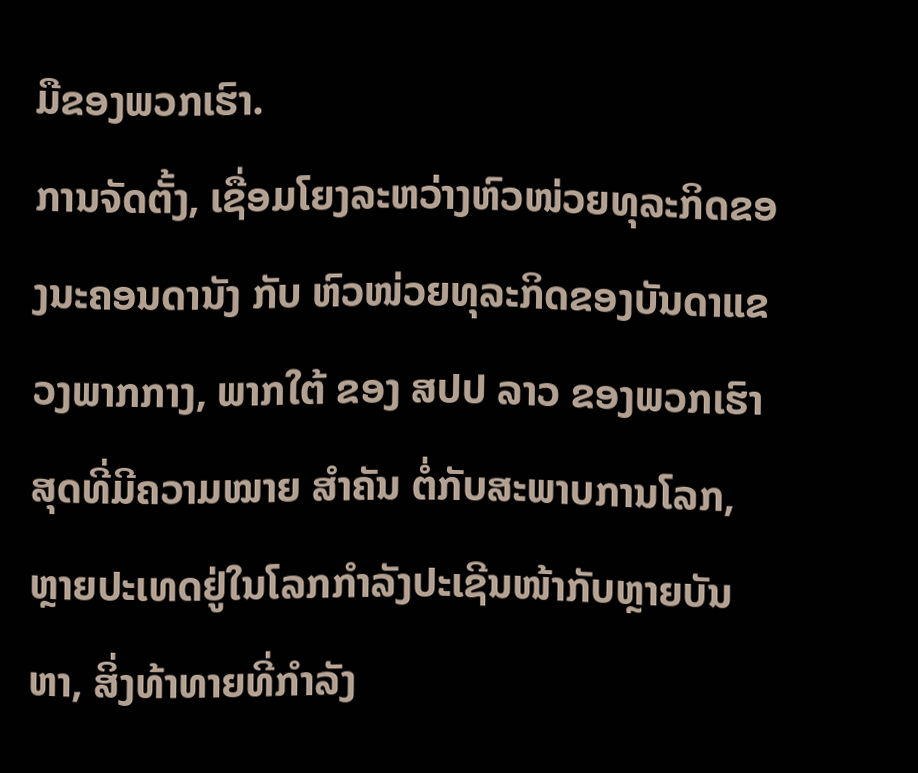ມືຂອງພວກເຮົາ.
ການຈັດຕັ້ງ, ເຊື່ອມໂຍງລະຫວ່າງຫົວໜ່ວຍທຸລະກິດຂອງນະຄອນດານັງ ກັບ ຫົວໜ່ວຍທຸລະກິດຂອງບັນດາແຂວງພາກກາງ, ພາກໃຕ້ ຂອງ ສປປ ລາວ ຂອງພວກເຮົາ ສຸດທີ່ມີຄວາມໝາຍ ສຳຄັນ ຕໍ່ກັບສະພາບການໂລກ, ຫຼາຍປະເທດຢູ່ໃນໂລກກຳລັງປະເຊີນໜ້າກັບຫຼາຍບັນຫາ, ສິ່ງທ້າທາຍທີ່ກຳລັງ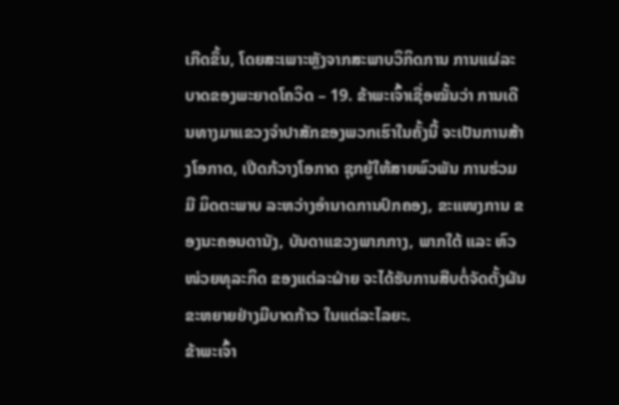ເກີດຂຶ້ນ, ໂດຍສະເພາະຫຼັງຈາກສະພາບວິກິດການ ການແຜ່ລະບາດຂອງພະຍາດໂຄວິດ – 19. ຂ້າພະເຈົ້າເຊື່ອໝັ້ນວ່າ ການເດີນທາງມາແຂວງຈຳປາສັກຂອງພວກເຮົາໃນຄັ້ງນີ້ ຈະເປັນການສ້າງໂອກາດ, ເປີດກ້ວາງໂອກາດ ຊຸກຍູ້ໃຫ້ສາຍພົວພັນ ການຮ່ວມມື ມິດຕະພາບ ລະຫວ່າງອຳນາດການປົກຄອງ, ຂະແໜງການ ຂອງນະຄອນດານັງ, ບັນດາແຂວງພາກກາງ, ພາກໃຕ້ ແລະ ຫົວໜ່ວຍທຸລະກິດ ຂອງແຕ່ລະຝ່າຍ ຈະໄດ້ຮັບການສືບຕໍ່ຈັດຕັ້ງຜັນຂະຫຍາຍຢ່າງມີບາດກ້າວ ໃນແຕ່ລະໄລຍະ.
ຂ້າພະເຈົ້າ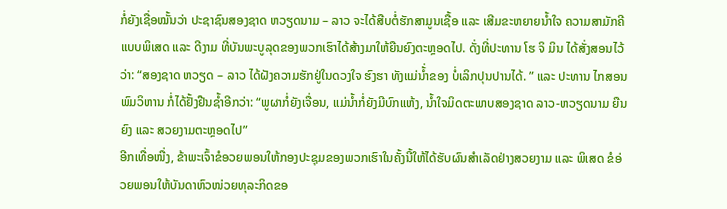ກໍ່ຍັງເຊື່ອໝັ້ນວ່າ ປະຊາຊົນສອງຊາດ ຫວຽດນາມ – ລາວ ຈະໄດ້ສືບຕໍ່ຮັກສາມູນເຊື້ອ ແລະ ເສີມຂະຫຍາຍນ້ຳໃຈ ຄວາມສາມັກຄີແບບພິເສດ ແລະ ດີງາມ ທີ່ບັນພະບູລຸດຂອງພວກເຮົາໄດ້ສ້າງມາໃຫ້ຍືນຍົງຕະຫຼອດໄປ. ດັ່ງທີ່ປະທານ ໂຮ ຈິ ມິນ ໄດ້ສັ່ງສອນໄວ້ວ່າ: “ສອງຊາດ ຫວຽດ – ລາວ ໄດ້ຝັງຄວາມຮັກຢູ່ໃນດວງໃຈ ຮົງຮາ ທັງແມ່ນ້່ຳຂອງ ບໍ່ເລິກປຸນປານໄດ້. ” ແລະ ປະທານ ໄກສອນ ພົມວິຫານ ກໍ່ໄດ້ຢັ້ງຢືນຊ້ຳອີກວ່າ: “ພູຜາກໍ່ຍັງເຈື່ອນ, ແມ່ນ້ຳກໍ່ຍັງມີບົກແຫ້ງ, ນ້ຳໃຈມິດຕະພາບສອງຊາດ ລາວ-ຫວຽດນາມ ຍືນຍົງ ແລະ ສວຍງາມຕະຫຼອດໄປ”
ອີກເທື່ອໜື່ງ, ຂ້າພະເຈົ້າຂໍອວຍພອນໃຫ້ກອງປະຊຸມຂອງພວກເຮົາໃນຄັ້ງນີ້ໃຫ້ໄດ້ຮັບຜົນສຳເລັດຢ່າງສວຍງາມ ແລະ ພິເສດ ຂໍອ່ວຍພອນໃຫ້ບັນດາຫົວໜ່ວຍທຸລະກິດຂອ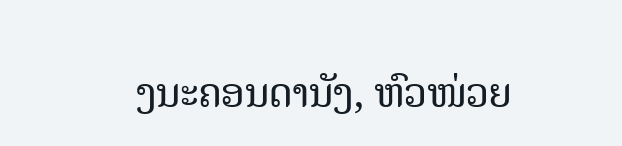ງນະຄອນດານັງ, ຫົວໜ່ວຍ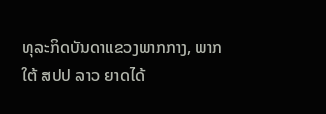ທຸລະກິດບັນດາແຂວງພາກກາງ, ພາກໃຕ້ ສປປ ລາວ ຍາດໄດ້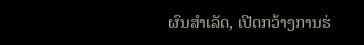ຜົນສຳເລັດ, ເປີດກວ້າງການຮ່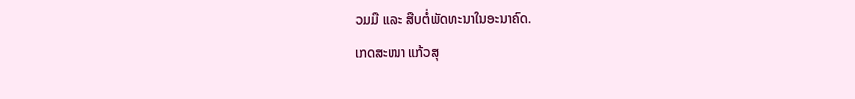ວມມື ແລະ ສືບຕໍ່ພັດທະນາໃນອະນາຄົດ.
ເກດສະໜາ ແກ້ວສຸ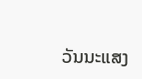ວັນນະແສງ